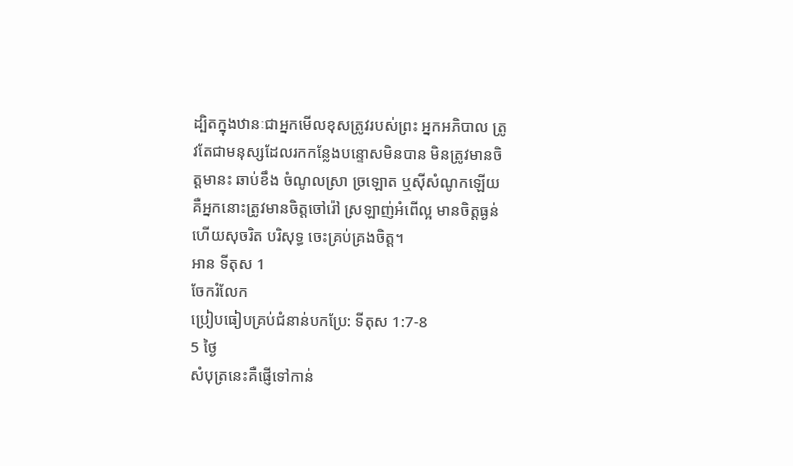ដ្បិតក្នុងឋានៈជាអ្នកមើលខុសត្រូវរបស់ព្រះ អ្នកអភិបាល ត្រូវតែជាមនុស្សដែលរកកន្លែងបន្ទោសមិនបាន មិនត្រូវមានចិត្តមានះ ឆាប់ខឹង ចំណូលស្រា ច្រឡោត ឬស៊ីសំណូកឡើយ គឺអ្នកនោះត្រូវមានចិត្តចៅរ៉ៅ ស្រឡាញ់អំពើល្អ មានចិត្តធ្ងន់ ហើយសុចរិត បរិសុទ្ធ ចេះគ្រប់គ្រងចិត្ត។
អាន ទីតុស 1
ចែករំលែក
ប្រៀបធៀបគ្រប់ជំនាន់បកប្រែ: ទីតុស 1:7-8
5 ថ្ងៃ
សំបុត្រនេះគឺផ្ញើទៅកាន់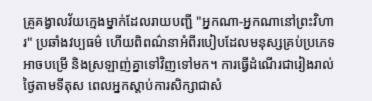គ្រូគង្វាលវ័យក្មេងម្នាក់ដែលរាយបញ្ជី "អ្នកណា-អ្នកណានៅព្រះវិហារ" ប្រឆាំងវប្បធម៌ ហើយពិពណ៌នាអំពីរបៀបដែលមនុស្សគ្រប់ប្រភេទអាចបម្រើ និងស្រឡាញ់គ្នាទៅវិញទៅមក។ ការធ្វើដំណើរជារៀងរាល់ថ្ងៃតាមទីតុស ពេលអ្នកស្តាប់ការសិក្សាជាសំ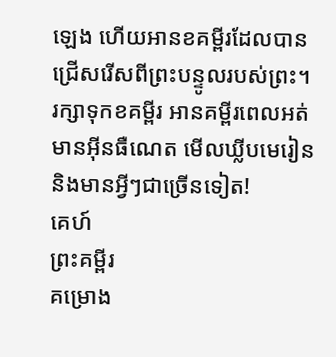ឡេង ហើយអានខគម្ពីរដែលបានជ្រើសរើសពីព្រះបន្ទូលរបស់ព្រះ។
រក្សាទុកខគម្ពីរ អានគម្ពីរពេលអត់មានអ៊ីនធឺណេត មើលឃ្លីបមេរៀន និងមានអ្វីៗជាច្រើនទៀត!
គេហ៍
ព្រះគម្ពីរ
គម្រោង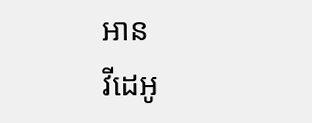អាន
វីដេអូ